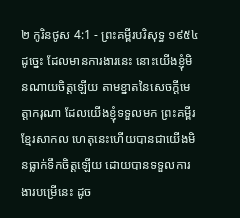២ កូរិនថូស 4:1 - ព្រះគម្ពីរបរិសុទ្ធ ១៩៥៤ ដូច្នេះ ដែលមានការងារនេះ នោះយើងខ្ញុំមិនណាយចិត្តឡើយ តាមខ្នាតនៃសេចក្ដីមេត្តាករុណា ដែលយើងខ្ញុំទទួលមក ព្រះគម្ពីរខ្មែរសាកល ហេតុនេះហើយបានជាយើងមិនធ្លាក់ទឹកចិត្តឡើយ ដោយបានទទួលការងារបម្រើនេះ ដូច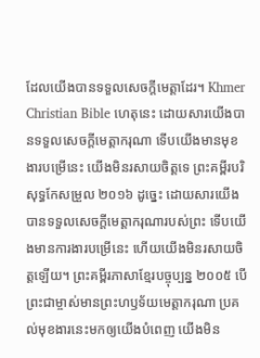ដែលយើងបានទទួលសេចក្ដីមេត្តាដែរ។ Khmer Christian Bible ហេតុនេះ ដោយសារយើងបានទទួលសេចក្ដីមេត្ដាករុណា ទើបយើងមានមុខងារបម្រើនេះ យើងមិនរសាយចិត្ដទេ ព្រះគម្ពីរបរិសុទ្ធកែសម្រួល ២០១៦ ដូច្នេះ ដោយសារយើងបានទទួលសេចក្តីមេត្តាករុណារបស់ព្រះ ទើបយើងមានការងារបម្រើនេះ ហើយយើងមិនរសាយចិត្តឡើយ។ ព្រះគម្ពីរភាសាខ្មែរបច្ចុប្បន្ន ២០០៥ បើព្រះជាម្ចាស់មានព្រះហឫទ័យមេត្តាករុណា ប្រគល់មុខងារនេះមកឲ្យយើងបំពេញ យើងមិន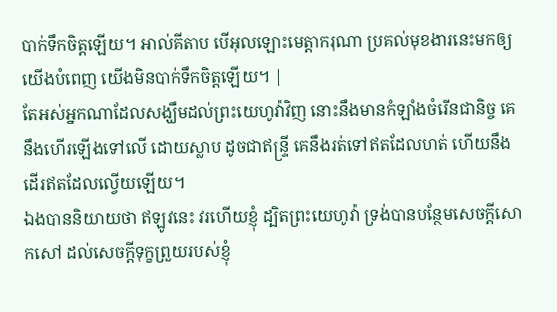បាក់ទឹកចិត្តឡើយ។ អាល់គីតាប បើអុលឡោះមេត្ដាករុណា ប្រគល់មុខងារនេះមកឲ្យយើងបំពេញ យើងមិនបាក់ទឹកចិត្ដឡើយ។ |
តែអស់អ្នកណាដែលសង្ឃឹមដល់ព្រះយេហូវ៉ាវិញ នោះនឹងមានកំឡាំងចំរើនជានិច្ច គេនឹងហើរឡើងទៅលើ ដោយស្លាប ដូចជាឥន្ទ្រី គេនឹងរត់ទៅឥតដែលហត់ ហើយនឹងដើរឥតដែលល្វើយឡើយ។
ឯងបាននិយាយថា ឥឡូវនេះ វរហើយខ្ញុំ ដ្បិតព្រះយេហូវ៉ា ទ្រង់បានបន្ថែមសេចក្ដីសោកសៅ ដល់សេចក្ដីទុក្ខព្រួយរបស់ខ្ញុំ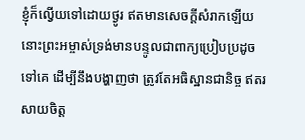ខ្ញុំក៏ល្វើយទៅដោយថ្ងូរ ឥតមានសេចក្ដីសំរាកឡើយ
នោះព្រះអម្ចាស់ទ្រង់មានបន្ទូលជាពាក្យប្រៀបប្រដូចទៅគេ ដើម្បីនឹងបង្ហាញថា ត្រូវតែអធិស្ឋានជានិច្ច ឥតរសាយចិត្ត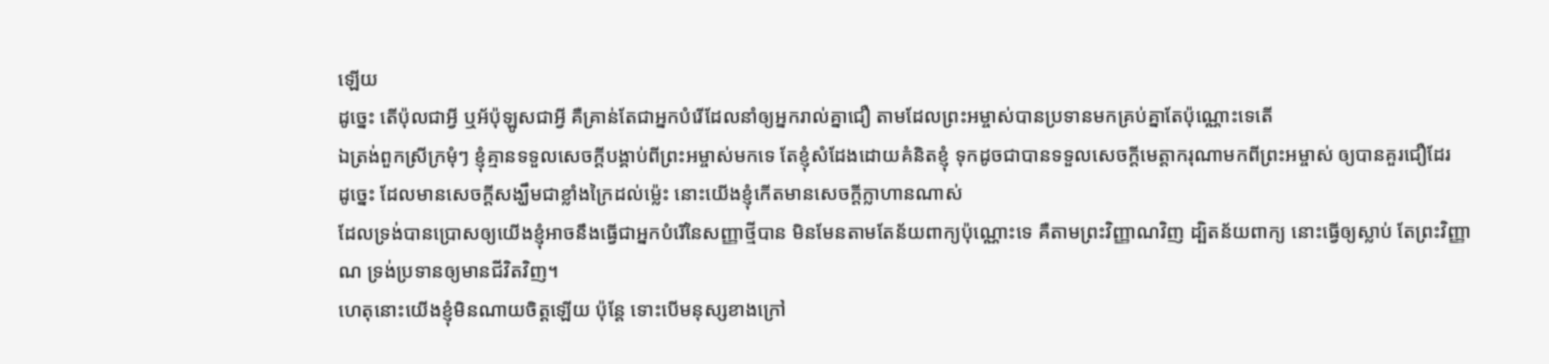ឡើយ
ដូច្នេះ តើប៉ុលជាអ្វី ឬអ័ប៉ុឡូសជាអ្វី គឺគ្រាន់តែជាអ្នកបំរើដែលនាំឲ្យអ្នករាល់គ្នាជឿ តាមដែលព្រះអម្ចាស់បានប្រទានមកគ្រប់គ្នាតែប៉ុណ្ណោះទេតើ
ឯត្រង់ពួកស្រីក្រមុំៗ ខ្ញុំគ្មានទទួលសេចក្ដីបង្គាប់ពីព្រះអម្ចាស់មកទេ តែខ្ញុំសំដែងដោយគំនិតខ្ញុំ ទុកដូចជាបានទទួលសេចក្ដីមេត្តាករុណាមកពីព្រះអម្ចាស់ ឲ្យបានគួរជឿដែរ
ដូច្នេះ ដែលមានសេចក្ដីសង្ឃឹមជាខ្លាំងក្រៃដល់ម៉្លេះ នោះយើងខ្ញុំកើតមានសេចក្ដីក្លាហានណាស់
ដែលទ្រង់បានប្រោសឲ្យយើងខ្ញុំអាចនឹងធ្វើជាអ្នកបំរើនៃសញ្ញាថ្មីបាន មិនមែនតាមតែន័យពាក្យប៉ុណ្ណោះទេ គឺតាមព្រះវិញ្ញាណវិញ ដ្បិតន័យពាក្យ នោះធ្វើឲ្យស្លាប់ តែព្រះវិញ្ញាណ ទ្រង់ប្រទានឲ្យមានជីវិតវិញ។
ហេតុនោះយើងខ្ញុំមិនណាយចិត្តឡើយ ប៉ុន្តែ ទោះបើមនុស្សខាងក្រៅ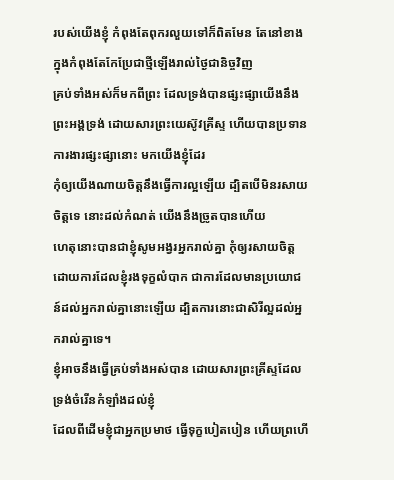របស់យើងខ្ញុំ កំពុងតែពុករលួយទៅក៏ពិតមែន តែនៅខាងក្នុងកំពុងតែកែប្រែជាថ្មីឡើងរាល់ថ្ងៃជានិច្ចវិញ
គ្រប់ទាំងអស់ក៏មកពីព្រះ ដែលទ្រង់បានផ្សះផ្សាយើងនឹងព្រះអង្គទ្រង់ ដោយសារព្រះយេស៊ូវគ្រីស្ទ ហើយបានប្រទានការងារផ្សះផ្សានោះ មកយើងខ្ញុំដែរ
កុំឲ្យយើងណាយចិត្តនឹងធ្វើការល្អឡើយ ដ្បិតបើមិនរសាយចិត្តទេ នោះដល់កំណត់ យើងនឹងច្រូតបានហើយ
ហេតុនោះបានជាខ្ញុំសូមអង្វរអ្នករាល់គ្នា កុំឲ្យរសាយចិត្តដោយការដែលខ្ញុំរងទុក្ខលំបាក ជាការដែលមានប្រយោជន៍ដល់អ្នករាល់គ្នានោះឡើយ ដ្បិតការនោះជាសិរីល្អដល់អ្នករាល់គ្នាទេ។
ខ្ញុំអាចនឹងធ្វើគ្រប់ទាំងអស់បាន ដោយសារព្រះគ្រីស្ទដែលទ្រង់ចំរើនកំឡាំងដល់ខ្ញុំ
ដែលពីដើមខ្ញុំជាអ្នកប្រមាថ ធ្វើទុក្ខបៀតបៀន ហើយព្រហើ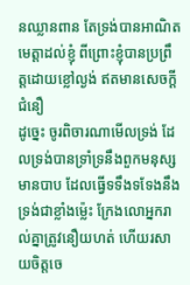នឈ្លានពាន តែទ្រង់បានអាណិតមេត្តាដល់ខ្ញុំ ពីព្រោះខ្ញុំបានប្រព្រឹត្តដោយខ្លៅល្ងង់ ឥតមានសេចក្ដីជំនឿ
ដូច្នេះ ចូរពិចារណាមើលទ្រង់ ដែលទ្រង់បានទ្រាំទ្រនឹងពួកមនុស្សមានបាប ដែលធ្វើទទឹងទទែងនឹងទ្រង់ជាខ្លាំងម៉្លេះ ក្រែងលោអ្នករាល់គ្នាត្រូវនឿយហត់ ហើយរសាយចិត្តចេ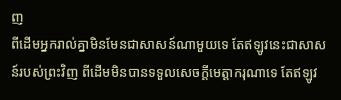ញ
ពីដើមអ្នករាល់គ្នាមិនមែនជាសាសន៍ណាមួយទេ តែឥឡូវនេះជាសាសន៍របស់ព្រះវិញ ពីដើមមិនបានទទួលសេចក្ដីមេត្តាករុណាទេ តែឥឡូវ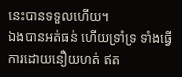នេះបានទទួលហើយ។
ឯងបានអត់ធន់ ហើយទ្រាំទ្រ ទាំងធ្វើការដោយនឿយហត់ ឥត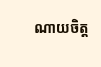ណាយចិត្ត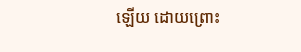ឡើយ ដោយព្រោះ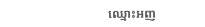ឈ្មោះអញ